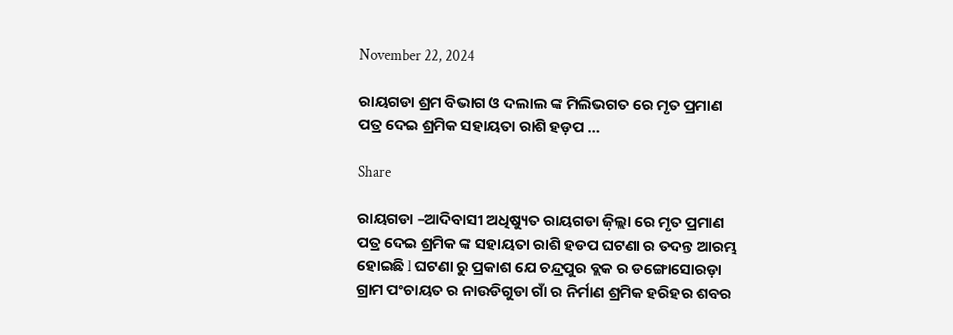November 22, 2024

ରାୟଗଡା ଶ୍ରମ ବିଭାଗ ଓ ଦଲାଲ ଙ୍କ ମିଲିଭଗତ ରେ ମୃତ ପ୍ରମାଣ ପତ୍ର ଦେଇ ଶ୍ରମିକ ସହାୟତା ରାଶି ହଡ଼ପ …

Share

ରାୟଗଡା –ଆଦିବାସୀ ଅଧିଷ୍ୟୁତ ରାୟଗଡା ଜ଼ିଲ୍ଲା ରେ ମୃତ ପ୍ରମାଣ ପତ୍ର ଦେଇ ଶ୍ରମିକ ଙ୍କ ସହାୟତା ରାଶି ହଡପ ଘଟଣା ର ତଦନ୍ତ ଆରମ୍ଭ ହୋଇଛି l ଘଟଣା ରୁ ପ୍ରକାଶ ଯେ ଚନ୍ଦ୍ରପୁର ବ୍ଲକ ର ଡଙ୍ଗୋସୋରଡ଼ା ଗ୍ରାମ ପଂଚାୟତ ର ନାଉଡିଗୁଡା ଗାଁ ର ନିର୍ମାଣ ଶ୍ରମିକ ହରିହର ଶବର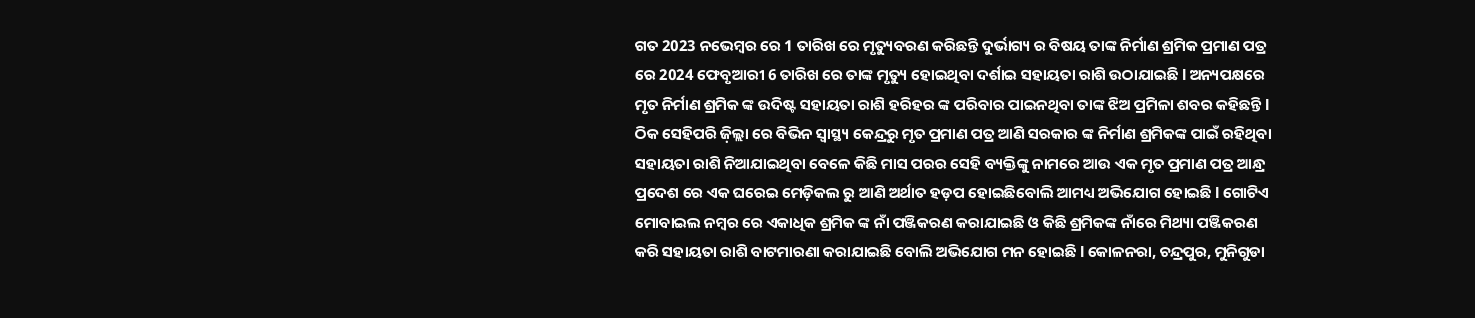ଗତ 2023 ନଭେମ୍ବର ରେ 1 ତାରିଖ ରେ ମୃତ୍ୟୁବରଣ କରିଛନ୍ତି ଦୁର୍ଭାଗ୍ୟ ର ବିଷୟ ତାଙ୍କ ନିର୍ମାଣ ଶ୍ରମିକ ପ୍ରମାଣ ପତ୍ର ରେ 2024 ଫେବୃଆରୀ 6 ତାରିଖ ରେ ତାଙ୍କ ମୃତ୍ୟୁ ହୋଇଥିବା ଦର୍ଶାଇ ସହାୟତା ରାଶି ଉଠାଯାଇଛି l ଅନ୍ୟପକ୍ଷରେ ମୃତ ନିର୍ମାଣ ଶ୍ରମିକ ଙ୍କ ଉଦିଷ୍ଟ ସହାୟତା ରାଶି ହରିହର ଙ୍କ ପରିବାର ପାଇନଥିବା ତାଙ୍କ ଝିଅ ପ୍ରମିଳା ଶବର କହିଛନ୍ତି l ଠିକ ସେହିପରି ଜ଼ିଲ୍ଲା ରେ ବିଭିନ ସ୍ୱାସ୍ଥ୍ୟ କେନ୍ଦ୍ରରୁ ମୃତ ପ୍ରମାଣ ପତ୍ର ଆଣି ସରକାର ଙ୍କ ନିର୍ମାଣ ଶ୍ରମିକଙ୍କ ପାଇଁ ରହିଥିବା ସହାୟତା ରାଶି ନିଆଯାଇଥିବା ବେଳେ କିଛି ମାସ ପରର ସେହି ବ୍ୟକ୍ତିଙ୍କୁ ନାମରେ ଆଉ ଏକ ମୃତ ପ୍ରମାଣ ପତ୍ର ଆନ୍ଧ୍ର ପ୍ରଦେଶ ରେ ଏକ ଘରେଇ ମେଡ଼ିକଲ ରୁ ଆଣି ଅର୍ଥାତ ହଡ଼ପ ହୋଇଛିବୋଲି ଆମଧ୍ୟ ଅଭିଯୋଗ ହୋଇଛି l ଗୋଟିଏ ମୋବାଇଲ ନମ୍ବର ରେ ଏକାଧିକ ଶ୍ରମିକ ଙ୍କ ନାଁ ପଞ୍ଜିକରଣ କରାଯାଇଛି ଓ କିଛି ଶ୍ରମିକଙ୍କ ନାଁରେ ମିଥ୍ୟା ପଞ୍ଜିକରଣ କରି ସହାୟତା ରାଶି ବାଟମାରଣା କରାଯାଇଛି ବୋଲି ଅଭିଯୋଗ ମନ ହୋଇଛି l କୋଳନରା, ଚନ୍ଦ୍ରପୁର, ମୁନିଗୁଡା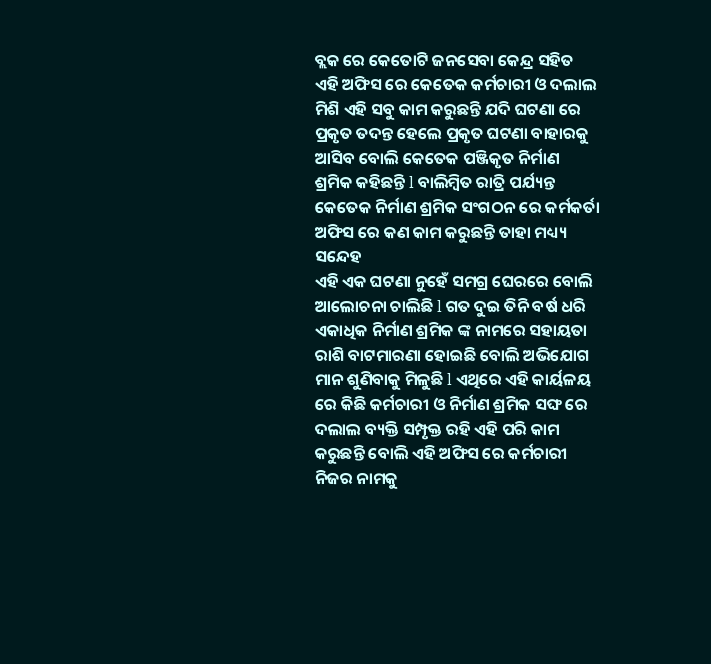ବ୍ଲକ ରେ କେତୋଟି ଜନସେବା କେନ୍ଦ୍ର ସହିତ ଏହି ଅଫିସ ରେ କେତେକ କର୍ମଚାରୀ ଓ ଦଲାଲ ମିଶି ଏହି ସବୁ କାମ କରୁଛନ୍ତି ଯଦି ଘଟଣା ରେ ପ୍ରକୃତ ତଦନ୍ତ ହେଲେ ପ୍ରକୃତ ଘଟଣା ବାହାରକୁ ଆସିବ ବୋଲି କେତେକ ପଞ୍ଜିକୃତ ନିର୍ମାଣ ଶ୍ରମିକ କହିଛନ୍ତି l ବାଲିମ୍ବିତ ରାତ୍ରି ପର୍ଯ୍ୟନ୍ତ କେତେକ ନିର୍ମାଣ ଶ୍ରମିକ ସଂଗଠନ ରେ କର୍ମକର୍ତା ଅଫିସ ରେ କଣ କାମ କରୁଛନ୍ତି ତାହା ମଧ୍ୟ୍ୟ ସନ୍ଦେହ
ଏହି ଏକ ଘଟଣା ନୁହେଁ ସମଗ୍ର ଘେରରେ ବୋଲି ଆଲୋଚନା ଚାଲିଛି l ଗତ ଦୁଇ ତିନି ବର୍ଷ ଧରି ଏକାଧିକ ନିର୍ମାଣ ଶ୍ରମିକ ଙ୍କ ନାମରେ ସହାୟତା ରାଶି ବାଟମାରଣା ହୋଇଛି ବୋଲି ଅଭିଯୋଗ ମାନ ଶୁଣିବାକୁ ମିଳୁଛି l ଏଥିରେ ଏହି କାର୍ୟଳୟ ରେ କିଛି କର୍ମଚାରୀ ଓ ନିର୍ମାଣ ଶ୍ରମିକ ସଙ୍ଘ ରେ ଦଲାଲ ବ୍ୟକ୍ତି ସମ୍ପୃକ୍ତ ରହି ଏହି ପରି କାମ କରୁଛନ୍ତି ବୋଲି ଏହି ଅଫିସ ରେ କର୍ମଚାରୀ ନିଜର ନାମକୁ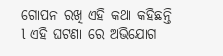ଗୋପନ ରଖି ଏହି କଥା କହିଛନ୍ତି l ଏହି ଘଟଣା ରେ ଅଭିଯୋଗ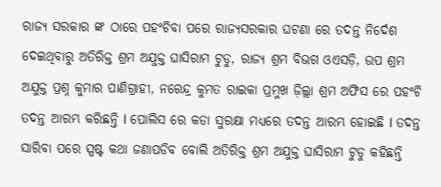ରାଜ୍ୟ ସରକାର ଙ୍କ ଠାରେ ପହଂଚିବା ପରେ ରାଜ୍ୟସରକାର ଘଟଣା ରେ ତଦନ୍ତ ନିର୍ଦେଶ ଦେଇଥିବାରୁ ଅତିରିକ୍ତ ଶ୍ରମ ଅଯୁକ୍ତ ଘାସିରାମ ଟୁଡୁ, ରାଜ୍ୟ ଶ୍ରମ ବିଭଗ ଓଏସଡ଼ି, ଉପ ଶ୍ରମ ଅଯୁକ୍ତ ପ୍ରଶ୍ନ କୁମାର ପାଣିଗ୍ରାହୀ, ନରେନ୍ଦ୍ର କୁମତ ରାଇକା ପ୍ରମୁଖ ଜ଼ିଲ୍ଲା ଶ୍ରମ ଅଫିସ ରେ ପହଂଚି ତଦନ୍ତ ଆରମ୍ଭ କରିଛନ୍ତି l ପୋଲିସ ରେ କଡା ସୁରକ୍ଷା ମଧ୍ୟରେ ତଦନ୍ତ ଆରମ୍ଭ ହୋଇଛି l ତଦନ୍ତ ସାରିବା ପରେ ସ୍ପଷ୍ଟ କଥା ଜଣାପଡିବ ବୋଲି ଅତିରିକ୍ତ ଶ୍ରମ ଅଯୁକ୍ତ ଘାସିରାମ ଟୁଡୁ କହିଛନ୍ତି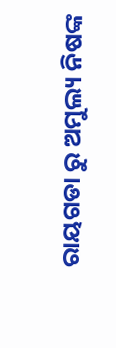ରାୟଗଡା ରୁ ଅମୁଲ୍ୟ ନିଷଙ୍କ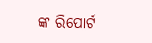ଙ୍କ ରିପୋର୍ଟ